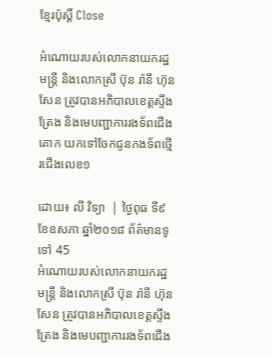ខ្មែរប៉ុស្ដិ៍ Close

អំណោយរបស់លោកនាយករដ្ឋមន្រ្ដី និងលោកស្រី ប៊ុន រ៉ានី ហ៊ុនសែន ត្រូវបានអភិបាលខេត្តស្ទឹងត្រែង និងមេបញ្ជាការរងទ័ពជើងគោក យកទៅចែកជូនកងទ័ពថ្មើរជើងលេខ១

ដោយ៖ លី វិទ្យា  | ថ្ងៃពុធ ទី៩ ខែឧសភា ឆ្នាំ២០១៨ ព័ត៌មានទូទៅ 45
អំណោយរបស់លោកនាយករដ្ឋមន្រ្ដី និងលោកស្រី ប៊ុន រ៉ានី ហ៊ុនសែន ត្រូវបានអភិបាលខេត្តស្ទឹងត្រែង និងមេបញ្ជាការរងទ័ពជើង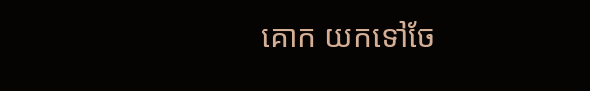គោក យកទៅចែ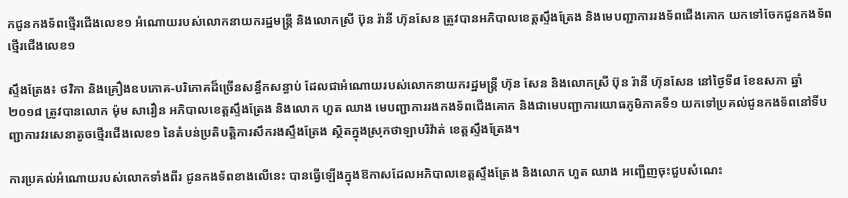កជូនកងទ័ពថ្មើរជើងលេខ១ អំណោយរបស់លោកនាយករដ្ឋមន្រ្ដី និងលោកស្រី ប៊ុន រ៉ានី ហ៊ុនសែន ត្រូវបានអភិបាលខេត្តស្ទឹងត្រែង និងមេបញ្ជាការរងទ័ពជើងគោក យកទៅចែកជូនកងទ័ពថ្មើរជើងលេខ១

ស្ទឹងត្រែង៖ ថវិកា និងគ្រឿងឧបភោគ-បរិភោគដ៏ច្រើនសន្ធឹកសន្ធាប់ ដែលជាអំណោយរបស់លោកនាយករដ្ឋមន្រ្ដី ហ៊ុន សែន និងលោកស្រី ប៊ុន រ៉ានី ហ៊ុនសែន នៅថ្ងៃទី៨ ខែឧសភា ឆ្នាំ២០១៨ ត្រូវបានលោក ម៉ុម សារឿន អភិបាលខេត្តស្ទឹងត្រែង និងលោក ហួត ឈាង មេបញ្ជាការរងកងទ័ពជើងគោក និងជាមេបញ្ជាការយោធភូមិភាគទី១ យកទៅប្រគល់ជូនកងទ័ពនៅទីបញ្ជាការវរសេនាតូចថ្មើរជើងលេខ១ នៃតំបន់ប្រតិបត្តិការសឹករងស្ទឹងត្រែង ស្ថិតក្នុងស្រុកថាឡាបរិវ៉ាត់ ខេត្តស្ទឹងត្រែង។

ការប្រគល់អំណោយរបស់លោកទាំងពីរ ជូនកងទ័ពខាងលើនេះ បានធ្វើឡើងក្នុងឱកាសដែលអភិបាលខេត្តស្ទឹងត្រែង និងលោក ហួត ឈាង អញ្ជើញចុះជួបសំណេះ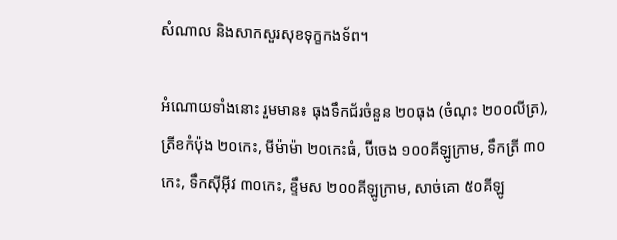សំណាល និងសាកសួរសុខទុក្ខកងទ័ព។

អំណោយទាំងនោះ រួមមាន៖ ធុងទឹកជ័រចំនួន ២០ធុង (ចំណុះ ២០០លីត្រ), ត្រីខកំប៉ុង ២០កេះ, មីម៉ាម៉ា ២០កេះធំ, ប៊ីចេង ១០០គីឡូក្រាម, ទឹកត្រី ៣០កេះ, ទឹកស៊ីអ៊ីវ ៣០កេះ, ខ្ទឹមស ២០០គីឡូក្រាម, សាច់គោ ៥០គីឡូ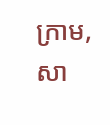ក្រាម, សា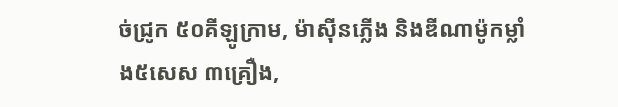ច់ជ្រូក ៥០គីឡូក្រាម, ម៉ាស៊ីនភ្លើង និងឌីណាម៉ូកម្លាំង៥សេស ៣គ្រឿង,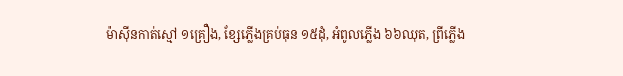ម៉ាស៊ីនកាត់ស្មៅ ១គ្រឿង, ខ្សែភ្លើងគ្រប់ធុន ១៥ដុំ, អំពូលភ្លើង ៦៦ឈុត, ព្រីភ្លើង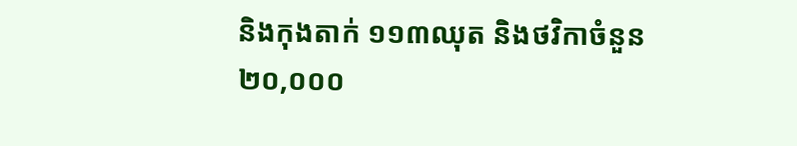និងកុងតាក់ ១១៣ឈុត និងថវិកាចំនួន ២០,០០០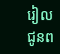រៀល ជូនព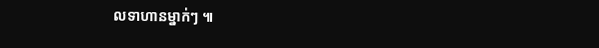លទាហានម្នាក់ៗ ៕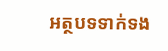អត្ថបទទាក់ទង